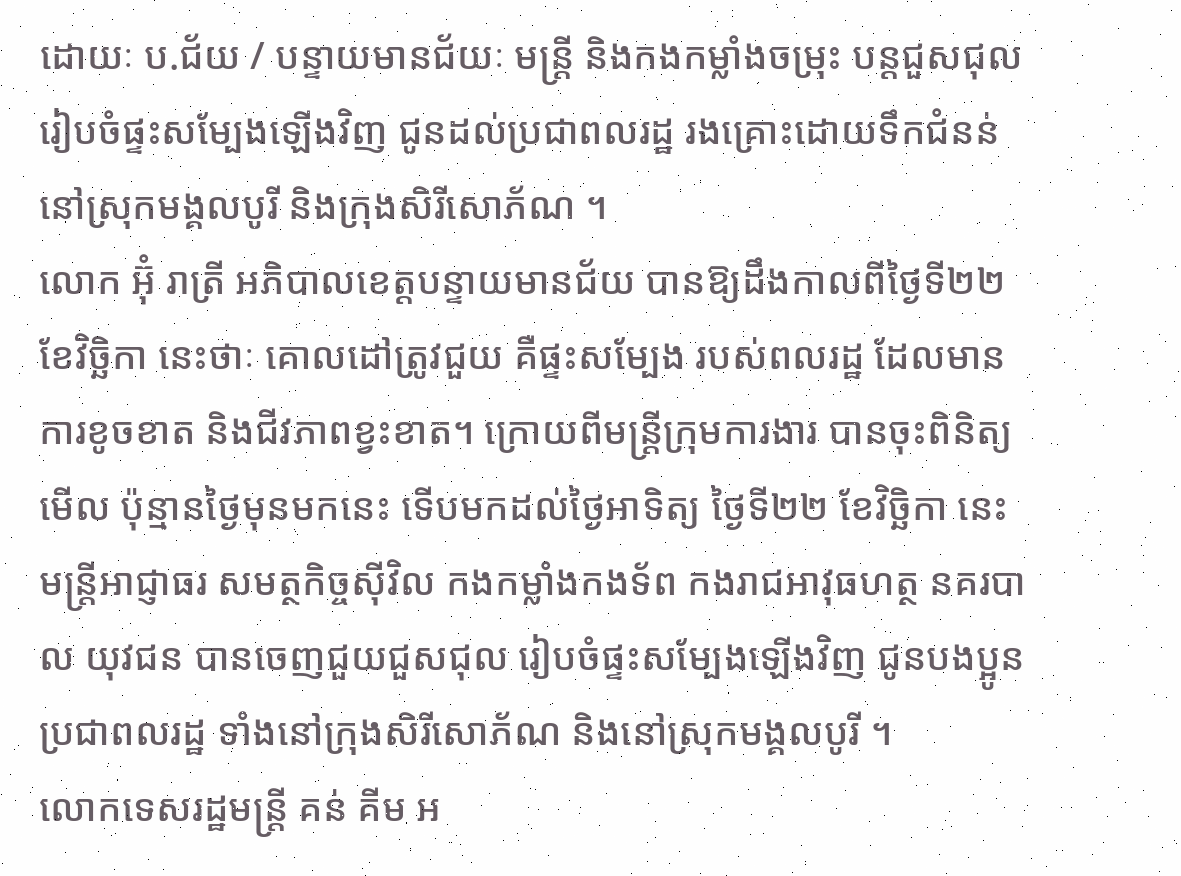ដោយៈ ប.ជ័យ / បន្ទាយមានជ័យៈ មន្ត្រី និងកងកម្លាំងចម្រុះ បន្តជួសជុល រៀបចំផ្ទះសម្បែងឡើងវិញ ជូនដល់ប្រជាពលរដ្ឋ រងគ្រោះដោយទឹកជំនន់ នៅស្រុកមង្គលបូរី និងក្រុងសិរីសោភ័ណ ។
លោក អ៊ុំ រាត្រី អភិបាលខេត្តបន្ទាយមានជ័យ បានឱ្យដឹងកាលពីថ្ងៃទី២២ ខែវិច្ឆិកា នេះថាៈ គោលដៅត្រូវជួយ គឺផ្ទះសម្បែង របស់ពលរដ្ឋ ដែលមានការខូចខាត និងជីវភាពខ្វះខាត។ ក្រោយពីមន្ត្រីក្រុមការងារ បានចុះពិនិត្យមើល ប៉ុន្មានថ្ងៃមុនមកនេះ ទើបមកដល់ថ្ងៃអាទិត្យ ថ្ងៃទី២២ ខែវិច្ឆិកា នេះ មន្ត្រីអាជ្ញាធរ សមត្ថកិច្ចស៊ីវិល កងកម្លាំងកងទ័ព កងរាជអាវុធហត្ថ នគរបាល យុវជន បានចេញជួយជួសជុល រៀបចំផ្ទះសម្បែងឡើងវិញ ជូនបងប្អូនប្រជាពលរដ្ឋ ទាំងនៅក្រុងសិរីសោភ័ណ និងនៅស្រុកមង្គលបូរី ។
លោកទេសរដ្ឋមន្ត្រី គន់ គីម អ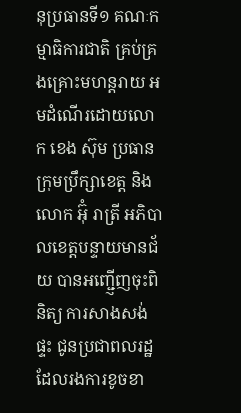នុប្រធានទី១ គណៈកម្មាធិការជាតិ គ្រប់គ្រងគ្រោះមហន្តរាយ អមដំណើរដោយលោក ខេង ស៊ុម ប្រធានក្រុមប្រឹក្សាខេត្ត និងលោក អ៊ុំ រាត្រី អភិបាលខេត្តបន្ទាយមានជ័យ បានអញ្ជើ្ញញចុះពិនិត្យ ការសាងសង់ផ្ទះ ជូនប្រជាពលរដ្ឋ ដែលរងការខូចខា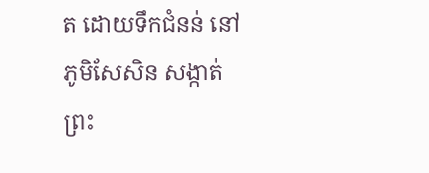ត ដោយទឹកជំនន់ នៅភូមិសែសិន សង្កាត់ព្រះ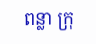ពន្លា ក្រុ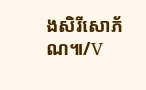ងសិរីសោភ័ណ៕/V